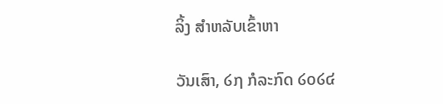ລິ້ງ ສຳຫລັບເຂົ້າຫາ

ວັນເສົາ, ໒໗ ກໍລະກົດ ໒໐໒໔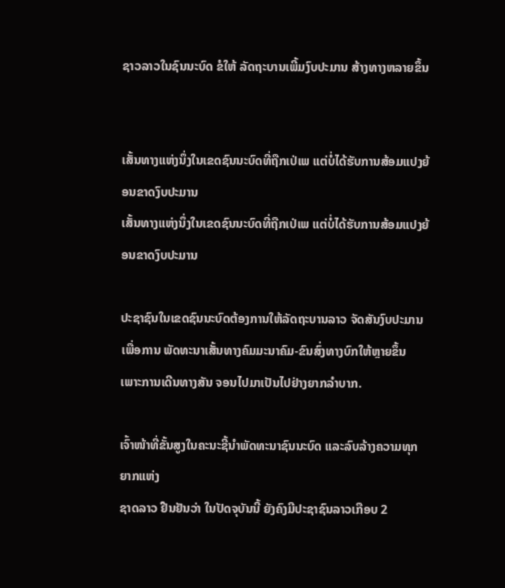ຊາວລາວໃນຊົນນະບົດ ຂໍໃຫ້ ລັດຖະບານເພີ້ມງົບປະມານ ສ້າງທາງຫລາຍຂຶ້ນ


ເສັ້ນທາງແຫ່ງນຶ່ງໃນເຂດຊົນນະບົດທີ່ຖືກເປ່ເພ ແຕ່ບໍ່ໄດ້ຮັບການສ້ອມແປງຍ້ອນຂາດງົບປະມານ
ເສັ້ນທາງແຫ່ງນຶ່ງໃນເຂດຊົນນະບົດທີ່ຖືກເປ່ເພ ແຕ່ບໍ່ໄດ້ຮັບການສ້ອມແປງຍ້ອນຂາດງົບປະມານ

ປະຊາຊົນໃນເຂດຊົນນະບົດຕ້ອງການໃຫ້ລັດຖະບານລາວ ຈັດສັນງົບປະມານເພື່ອການ ພັດທະນາເສັ້ນທາງຄົມມະນາຄົມ-ຂົນສົ່ງທາງບົກໃຫ້ຫຼາຍຂຶ້ນ ເພາະການເດີນທາງສັນ ຈອນໄປມາເປັນໄປຢ່າງຍາກລໍາບາກ.

ເຈົ້າໜ້າທີ່ຂັ້ນສູງໃນຄະນະຊີ້ນໍາພັດທະນາຊົນນະບົດ ແລະລົບລ້າງຄວາມທຸກຍາກແຫ່ງ
ຊາດລາວ ຢືນຢັນວ່າ ໃນປັດຈຸບັນນີ້ ຍັງຄົງມີປະຊາຊົນລາວເກືອບ 2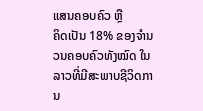ແສນຄອບຄົວ ຫຼື
ຄິດເປັນ 18% ຂອງຈໍານວນຄອບຄົວທັງໝົດ ໃນລາວທີ່ມີສະພາບຊີວິດການ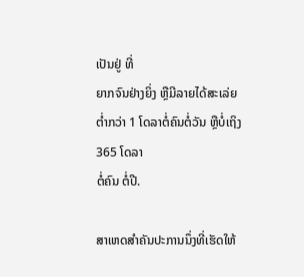ເປັນຢູ່ ທີ່
ຍາກຈົນຢ່າງຍິ່ງ ຫຼືມີລາຍໄດ້ສະເລ່ຍຕໍ່າກວ່າ 1 ໂດລາຕໍ່ຄົນຕໍ່ວັນ ຫຼືບໍ່ເຖິງ 365 ໂດລາ
ຕໍ່ຄົນ ຕໍ່ປີ.

ສາເຫດສໍາຄັນປະການນຶ່ງທີ່ເຮັດໃຫ້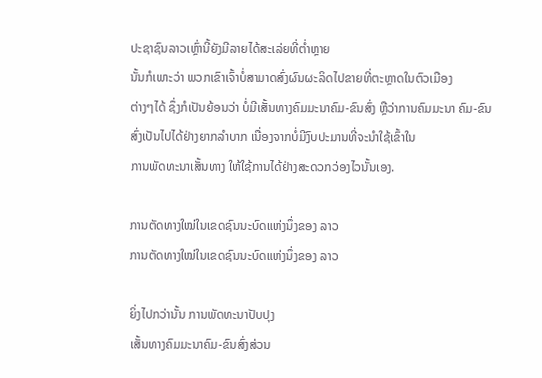ປະຊາຊົນລາວເຫຼົ່ານີ້ຍັງມີລາຍໄດ້ສະເລ່ຍທີ່ຕໍ່າຫຼາຍ
ນັ້ນກໍເພາະວ່າ ພວກເຂົາເຈົ້າບໍ່ສາມາດສົ່ງຜົນຜະລິດໄປຂາຍທີ່ຕະຫຼາດໃນຕົວເມືອງ
ຕ່າງໆໄດ້ ຊຶ່ງກໍເປັນຍ້ອນວ່າ ບໍ່ມີເສັ້ນທາງຄົມມະນາຄົມ-ຂົນສົ່ງ ຫຼືວ່າການຄົມມະນາ ຄົມ-ຂົນສົ່ງເປັນໄປໄດ້ຢ່າງຍາກລໍາບາກ ເນື່ອງຈາກບໍ່ມີງົບປະມານທີ່ຈະນໍາໃຊ້ເຂົ້າໃນ
ການພັດທະນາເສັ້ນທາງ ໃຫ້ໃຊ້ການໄດ້ຢ່າງສະດວກວ່ອງໄວນັ້ນເອງ.

ການຕັດທາງໃໝ່ໃນເຂດຊົນນະບົດແຫ່ງນຶ່ງຂອງ ລາວ
ການຕັດທາງໃໝ່ໃນເຂດຊົນນະບົດແຫ່ງນຶ່ງຂອງ ລາວ

ຍິ່ງໄປກວ່ານັ້ນ ການພັດທະນາປັບປຸງ
ເສັ້ນທາງຄົມມະນາຄົມ-ຂົນສົ່ງສ່ວນ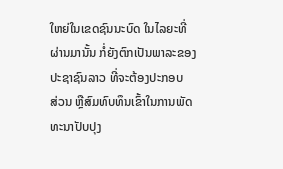ໃຫຍ່ໃນເຂດຊົນນະບົດ ໃນໄລຍະທີ່
ຜ່ານມານັ້ນ ກໍ່ຍັງຕົກເປັນພາລະຂອງ
ປະຊາຊົນລາວ ທີ່ຈະຕ້ອງປະກອບ
ສ່ວນ ຫຼືສົມທົບທຶນເຂົ້າໃນການພັດ
ທະນາປັບປຸງ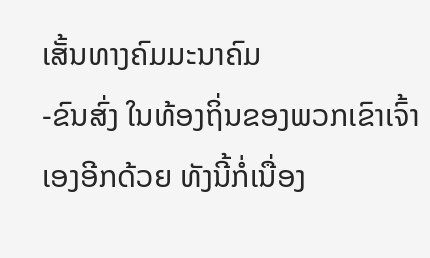ເສັ້ນທາງຄົມມະນາຄົມ
-ຂົນສົ່ງ ໃນທ້ອງຖິ່ນຂອງພວກເຂົາເຈົ້າ
ເອງອີກດ້ວຍ ທັງນີ້ກໍ່ເນື່ອງ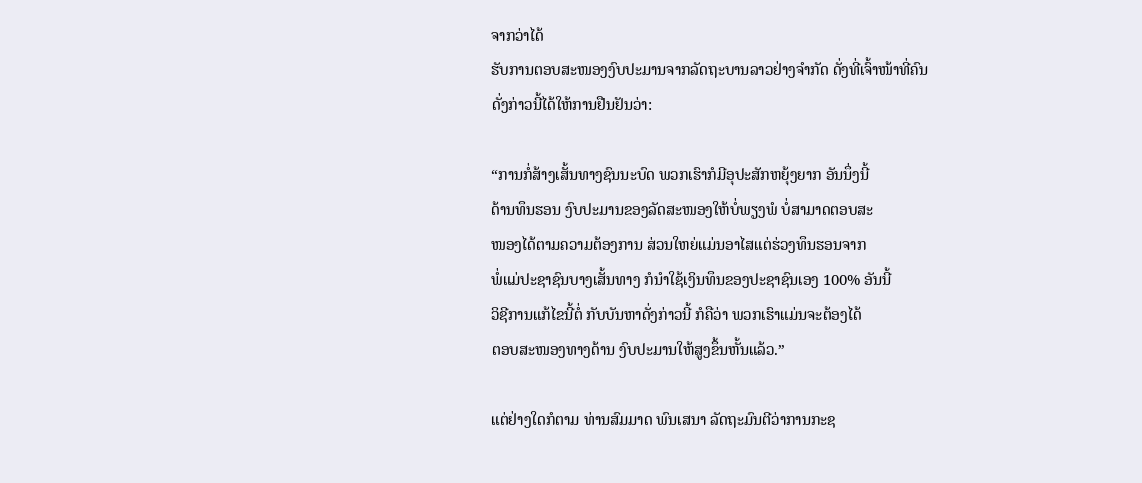ຈາກວ່າໄດ້
ຮັບການຕອບສະໜອງງົບປະມານຈາກລັດຖະບານລາວຢ່າງຈໍາກັດ ດັ່ງທີ່ເຈົ້າໜ້າທີ່ຄົນ
ດັ່ງກ່າວນີ້ໄດ້ໃຫ້ການຢືນຢັນວ່າ:

“ການກໍ່ສ້າງເສັ້ນທາງຊົນນະບົດ ພວກເຮົາກໍມີອຸປະສັກຫຍຸ້ງຍາກ ອັນນຶ່ງນີ້
ດ້ານທຶນຮອນ ງົບປະມານຂອງລັດສະໜອງໃຫ້ບໍ່ພຽງພໍ ບໍ່ສາມາດຕອບສະ
ໜອງໄດ້ຕາມຄວາມຕ້ອງການ ສ່ວນໃຫຍ່ແມ່ນອາໄສແຕ່ຮ່ວງທຶນຮອນຈາກ
ພໍ່ແມ່ປະຊາຊົນບາງເສັ້ນທາງ ກໍນໍາໃຊ້ເງິນທຶນຂອງປະຊາຊົນເອງ 100% ອັນນີ້
ວິຊີການແກ້ໄຂນີ້ຕໍ່ ກັບບັນຫາດັ່ງກ່າວນີ້ ກໍຄືວ່າ ພວກເຮົາແມ່ນຈະຕ້ອງໄດ້
ຕອບສະໜອງທາງດ້ານ ງົບປະມານໃຫ້ສູງຂຶ້ນຫັ້ນແລ້ວ.”

ແຕ່ຢ່າງໃດກໍຕາມ ທ່ານສົມມາດ ພົນເສນາ ລັດຖະມົນຕີວ່າການກະຊ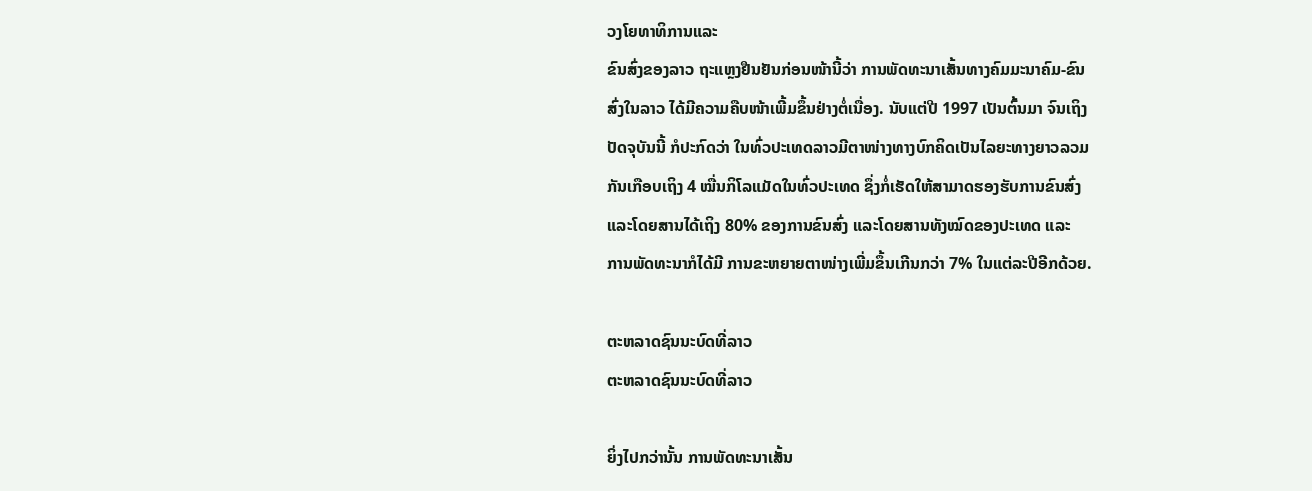ວງໂຍທາທິການແລະ
ຂົນສົ່ງຂອງລາວ ຖະແຫຼງຢືນຢັນກ່ອນໜ້ານີ້ວ່າ ການພັດທະນາເສັ້ນທາງຄົມມະນາຄົມ-ຂົນ
ສົ່ງໃນລາວ ໄດ້ມີຄວາມຄືບໜ້າເພີ້ມຂຶ້ນຢ່າງຕໍ່ເນື່ອງ. ນັບແຕ່ປີ 1997 ເປັນຕົ້ນມາ ຈົນເຖິງ
ປັດຈຸບັນນີ້ ກໍປະກົດວ່າ ໃນທົ່ວປະເທດລາວມີຕາໜ່າງທາງບົກຄິດເປັນໄລຍະທາງຍາວລວມ
ກັນເກືອບເຖິງ 4 ໝື່ນກິໂລແມັດໃນທົ່ວປະເທດ ຊຶ່ງກໍ່ເຮັດໃຫ້ສາມາດຮອງຮັບການຂົນສົ່ງ
ແລະໂດຍສານໄດ້ເຖິງ 80% ຂອງການຂົນສົ່ງ ແລະໂດຍສານທັງໝົດຂອງປະເທດ ແລະ
ການພັດທະນາກໍໄດ້ມີ ການຂະຫຍາຍຕາໜ່າງເພີ່ມຂຶ້ນເກີນກວ່າ 7% ໃນແຕ່ລະປີອີກດ້ວຍ.

ຕະຫລາດຊົນນະບົດທີ່ລາວ
ຕະຫລາດຊົນນະບົດທີ່ລາວ

ຍິ່ງໄປກວ່ານັ້ນ ການພັດທະນາເສັ້ນ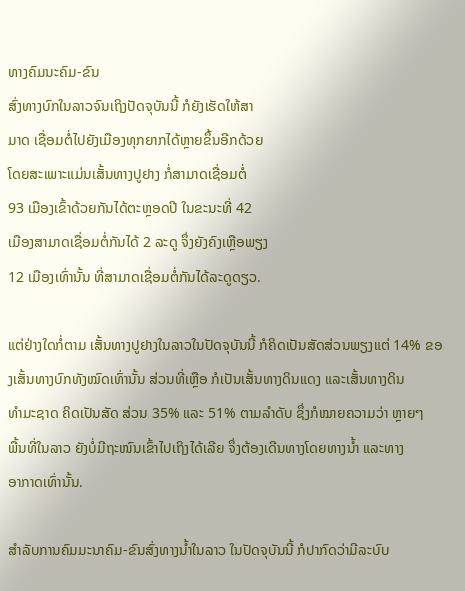ທາງຄົມນະຄົມ-ຂົນ
ສົ່ງທາງບົກໃນລາວຈົນເຖິງປັດຈຸບັນນີ້ ກໍຍັງເຮັດໃຫ້ສາ
ມາດ ເຊື່ອມຕໍ່ໄປຍັງເມືອງທຸກຍາກໄດ້ຫຼາຍຂຶ້ນອີກດ້ວຍ
ໂດຍສະເພາະແມ່ນເສັ້ນທາງປູຢາງ ກໍ່ສາມາດເຊື່ອມຕໍ່
93 ເມືອງເຂົ້າດ້ວຍກັນໄດ້ຕະຫຼອດປີ ໃນຂະນະທີ່ 42
ເມືອງສາມາດເຊື່ອມຕໍ່ກັນໄດ້ 2 ລະດູ ຈຶ່ງຍັງຄົງເຫຼືອພຽງ
12 ເມືອງເທົ່ານັ້ນ ທີ່ສາມາດເຊື່ອມຕໍ່ກັນໄດ້ລະດູດຽວ.

ແຕ່ຢ່າງໃດກໍ່ຕາມ ເສັ້ນທາງປູຢາງໃນລາວໃນປັດຈຸບັນນີ້ ກໍຄິດເປັນສັດສ່ວນພຽງແຕ່ 14% ຂອງເສັ້ນທາງບົກທັງໝົດເທົ່ານັ້ນ ສ່ວນທີ່ເຫຼືອ ກໍເປັນເສັ້ນທາງດິນແດງ ແລະເສັ້ນທາງດິນ
ທໍາມະຊາດ ຄິດເປັນສັດ ສ່ວນ 35% ແລະ 51% ຕາມລໍາດັບ ຊຶ່ງກໍໝາຍຄວາມວ່າ ຫຼາຍໆ
ພື້ນທີ່ໃນລາວ ຍັງບໍ່ມີຖະໜົນເຂົ້າໄປເຖິງໄດ້ເລີຍ ຈຶ່ງຕ້ອງເດີນທາງໂດຍທາງນໍ້າ ແລະທາງ
ອາກາດເທົ່ານັ້ນ.

ສໍາລັບການຄົມມະນາຄົມ-ຂົນສົ່ງທາງນໍ້າໃນລາວ ໃນປັດຈຸບັນນີ້ ກໍປາກົດວ່າມີລະບົບ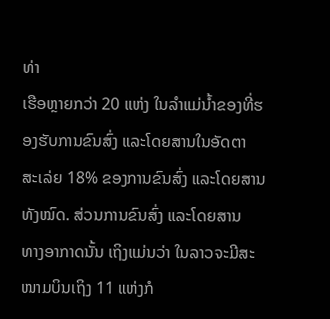ທ່າ
ເຮືອຫຼາຍກວ່າ 20 ແຫ່ງ ໃນລໍາແມ່ນໍ້າຂອງທີ່ຮອງຮັບການຂົນສົ່ງ ແລະໂດຍສານໃນອັດຕາ
ສະເລ່ຍ 18% ຂອງການຂົນສົ່ງ ແລະໂດຍສານທັງໝົດ. ສ່ວນການຂົນສົ່ງ ແລະໂດຍສານ
ທາງອາກາດນັ້ນ ເຖິງແມ່ນວ່າ ໃນລາວຈະມີສະໜາມບິນເຖິງ 11 ແຫ່ງກໍ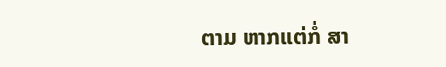ຕາມ ຫາກແຕ່ກໍ່ ສາ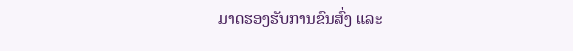ມາດຮອງຮັບການຂົນສົ່ງ ແລະ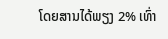ໂດຍສານໄດ້ພຽງ 2% ເທົ່າ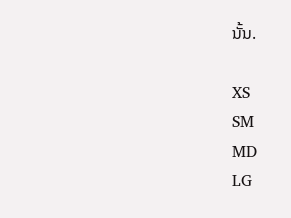ນັ້ນ.

XS
SM
MD
LG